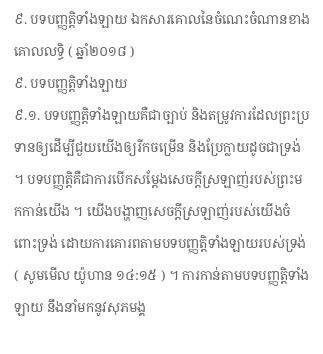៩. បទបញ្ញត្តិទាំងឡាយ ឯកសារគោលនៃចំណេះចំណានខាងគោលលទ្ធិ ( ឆ្នាំ២០១៨ )
៩. បទបញ្ញត្តិទាំងឡាយ
៩.១. បទបញ្ញត្តិទាំងឡាយគឺជាច្បាប់ និងតម្រូវការដែលព្រះប្រទានឲ្យដើម្បីជួយយើងឲ្យរីកចម្រើន និងប្រែក្លាយដូចជាទ្រង់ ។ បទបញ្ញត្តិគឺជាការបើកសម្តែងសេចក្ដីស្រឡាញ់របស់ព្រះមកកាន់យើង ។ យើងបង្ហាញសេចក្តីស្រឡាញ់របស់យើងចំពោះទ្រង់ ដោយការគោរពតាមបទបញ្ញត្តិទាំងឡាយរបស់ទ្រង់ ( សូមមើល យ៉ូហាន ១៤:១៥ ) ។ ការកាន់តាមបទបញ្ញត្តិទាំងឡាយ នឹងនាំមកនូវសុភមង្គ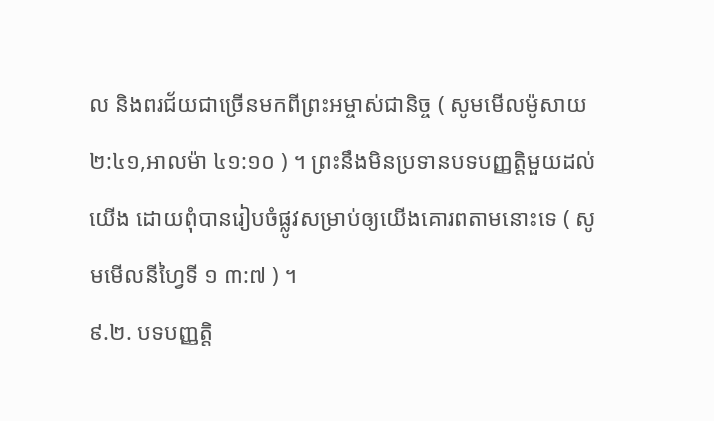ល និងពរជ័យជាច្រើនមកពីព្រះអម្ចាស់ជានិច្ច ( សូមមើលម៉ូសាយ ២:៤១,អាលម៉ា ៤១:១០ ) ។ ព្រះនឹងមិនប្រទានបទបញ្ញត្តិមួយដល់យើង ដោយពុំបានរៀបចំផ្លូវសម្រាប់ឲ្យយើងគោរពតាមនោះទេ ( សូមមើលនីហ្វៃទី ១ ៣:៧ ) ។
៩.២. បទបញ្ញត្តិ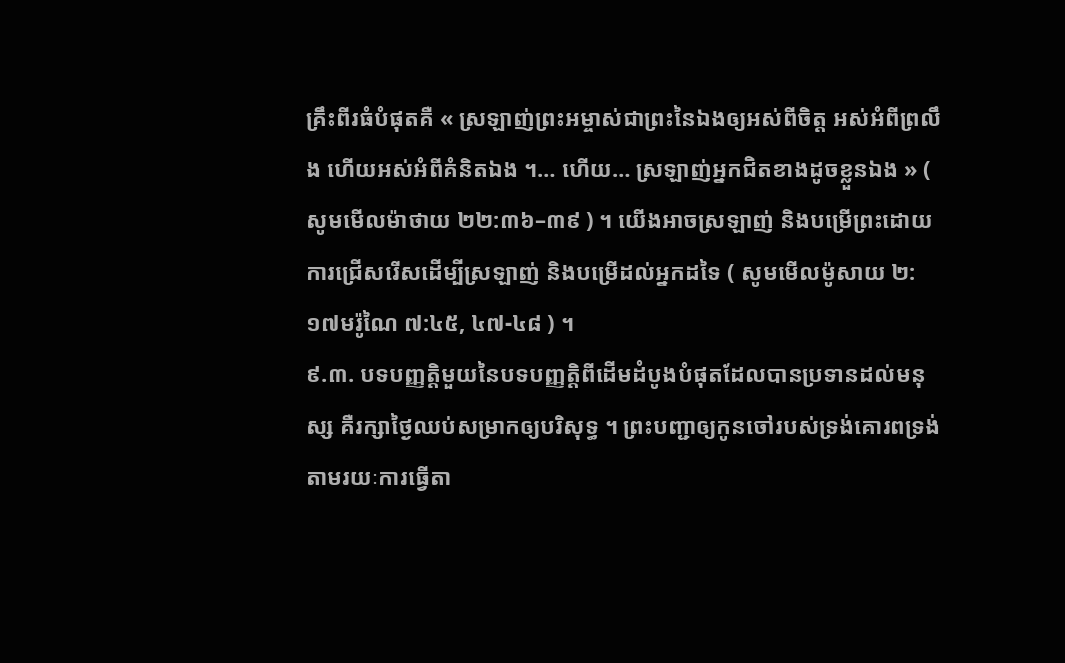គ្រឹះពីរធំបំផុតគឺ « ស្រឡាញ់ព្រះអម្ចាស់ជាព្រះនៃឯងឲ្យអស់ពីចិត្ត អស់អំពីព្រលឹង ហើយអស់អំពីគំនិតឯង ។… ហើយ… ស្រឡាញ់អ្នកជិតខាងដូចខ្លួនឯង » ( សូមមើលម៉ាថាយ ២២:៣៦–៣៩ ) ។ យើងអាចស្រឡាញ់ និងបម្រើព្រះដោយការជ្រើសរើសដើម្បីស្រឡាញ់ និងបម្រើដល់អ្នកដទៃ ( សូមមើលម៉ូសាយ ២:១៧មរ៉ូណៃ ៧:៤៥, ៤៧-៤៨ ) ។
៩.៣. បទបញ្ញត្តិមួយនៃបទបញ្ញត្តិពីដើមដំបូងបំផុតដែលបានប្រទានដល់មនុស្ស គឺរក្សាថ្ងៃឈប់សម្រាកឲ្យបរិសុទ្ធ ។ ព្រះបញ្ជាឲ្យកូនចៅរបស់ទ្រង់គោរពទ្រង់តាមរយៈការធ្វើតា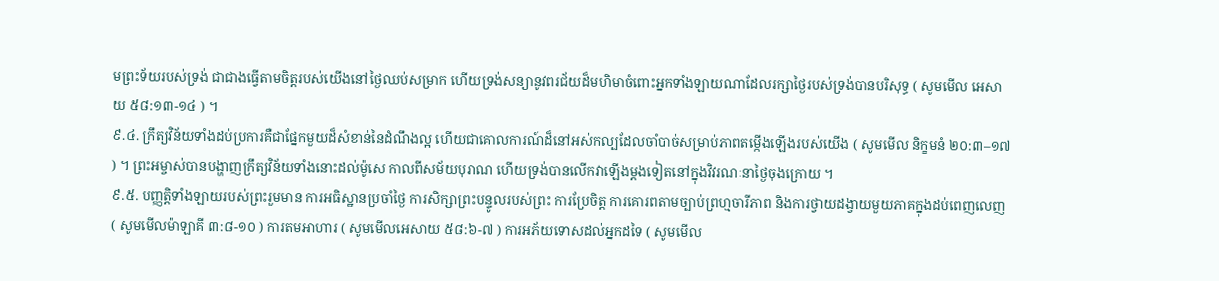មព្រះទ័យរបស់ទ្រង់ ជាជាងធ្វើតាមចិត្តរបស់យើងនៅថ្ងៃឈប់សម្រាក ហើយទ្រង់សន្យានូវពរជ័យដ៏មហិមាចំពោះអ្នកទាំងឡាយណាដែលរក្សាថ្ងៃរបស់ទ្រង់បានបរិសុទ្ធ ( សូមមើល អេសាយ ៥៨:១៣-១៤ ) ។
៩.៤. ក្រឹត្យវិន័យទាំងដប់ប្រការគឺជាផ្នែកមួយដ៏សំខាន់នៃដំណឹងល្អ ហើយជាគោលការណ៍ដ៏នៅអស់កល្បដែលចាំបាច់សម្រាប់ភាពតម្កើងឡើងរបស់យើង ( សូមមើល និក្ខមនំ ២០:៣–១៧ ) ។ ព្រះអម្ចាស់បានបង្ហាញក្រឹត្យវិន័យទាំងនោះដល់ម៉ូសេ កាលពីសម័យបុរាណ ហើយទ្រង់បានលើកវាឡើងម្តងទៀតនៅក្នុងវិវរណៈនាថ្ងៃចុងក្រោយ ។
៩.៥. បញ្ញត្តិទាំងឡាយរបស់ព្រះរួមមាន ការអធិស្ឋានប្រចាំថ្ងៃ ការសិក្សាព្រះបន្ទូលរបស់ព្រះ ការប្រែចិត្ត ការគោរពតាមច្បាប់ព្រហ្មចារីភាព និងការថ្វាយដង្វាយមួយភាគក្នុងដប់ពេញលេញ ( សូមមើលម៉ាឡាគី ៣:៨-១០ ) ការតមអាហារ ( សូមមើលអេសាយ ៥៨:៦-៧ ) ការអភ័យទោសដល់អ្នកដទៃ ( សូមមើល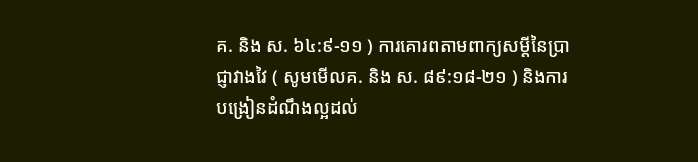គ. និង ស. ៦៤:៩-១១ ) ការគោរពតាមពាក្យសម្ដីនៃប្រាជ្ញាវាងវៃ ( សូមមើលគ. និង ស. ៨៩:១៨-២១ ) និងការបង្រៀនដំណឹងល្អដល់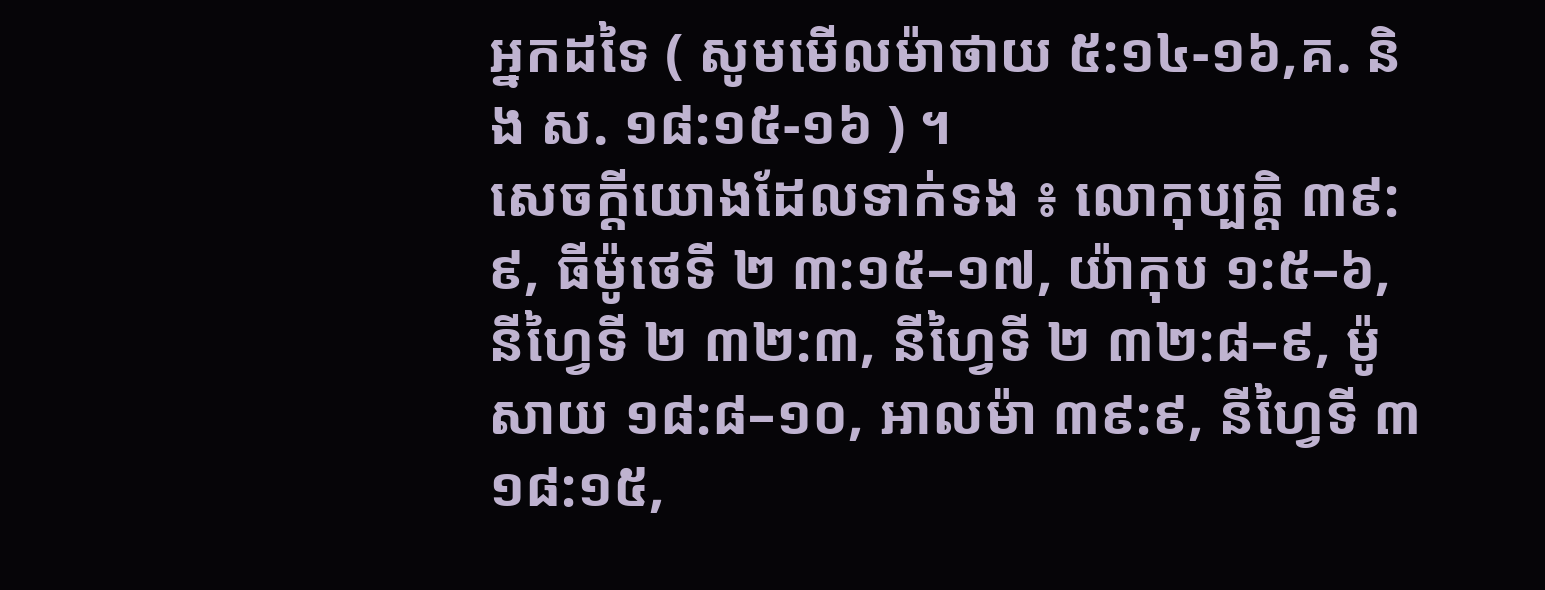អ្នកដទៃ ( សូមមើលម៉ាថាយ ៥:១៤-១៦,គ. និង ស. ១៨:១៥-១៦ ) ។
សេចក្ដីយោងដែលទាក់ទង ៖ លោកុប្បត្តិ ៣៩:៩, ធីម៉ូថេទី ២ ៣:១៥–១៧, យ៉ាកុប ១:៥–៦, នីហ្វៃទី ២ ៣២:៣, នីហ្វៃទី ២ ៣២:៨–៩, ម៉ូសាយ ១៨:៨–១០, អាលម៉ា ៣៩:៩, នីហ្វៃទី ៣ ១៨:១៥,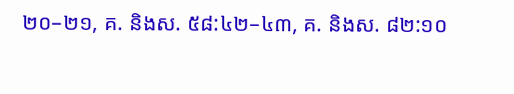២០–២១, គ. និងស. ៥៨:៤២–៤៣, គ. និងស. ៨២:១០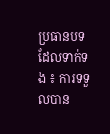ប្រធានបទដែលទាក់ទង ៖ ការទទួលបាន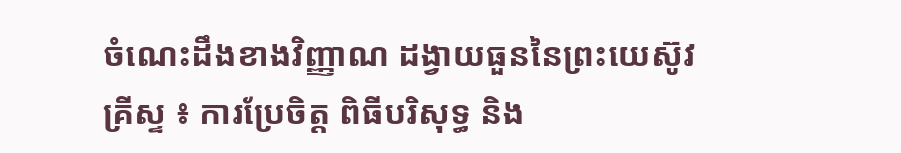ចំណេះដឹងខាងវិញ្ញាណ ដង្វាយធួននៃព្រះយេស៊ូវគ្រីស្ទ ៖ ការប្រែចិត្ត ពិធីបរិសុទ្ធ និង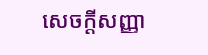សេចក្ដីសញ្ញា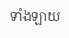ទាំងឡាយ